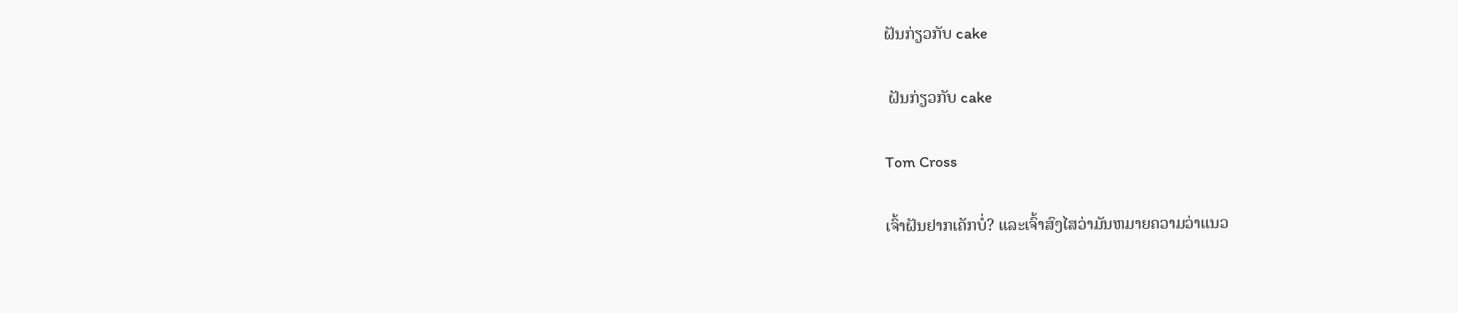ຝັນກ່ຽວກັບ cake

 ຝັນກ່ຽວກັບ cake

Tom Cross

ເຈົ້າຝັນຢາກເຄັກບໍ່? ແລະເຈົ້າສົງໄສວ່າມັນຫມາຍຄວາມວ່າແນວ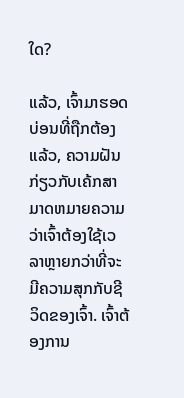ໃດ?

ແລ້ວ, ເຈົ້າມາຮອດບ່ອນທີ່ຖືກຕ້ອງແລ້ວ, ຄວາມຝັນກ່ຽວກັບເຄ້ກສາມາດຫມາຍຄວາມວ່າເຈົ້າຕ້ອງໃຊ້ເວລາຫຼາຍກວ່າທີ່ຈະມີຄວາມສຸກກັບຊີວິດຂອງເຈົ້າ. ເຈົ້າຕ້ອງການ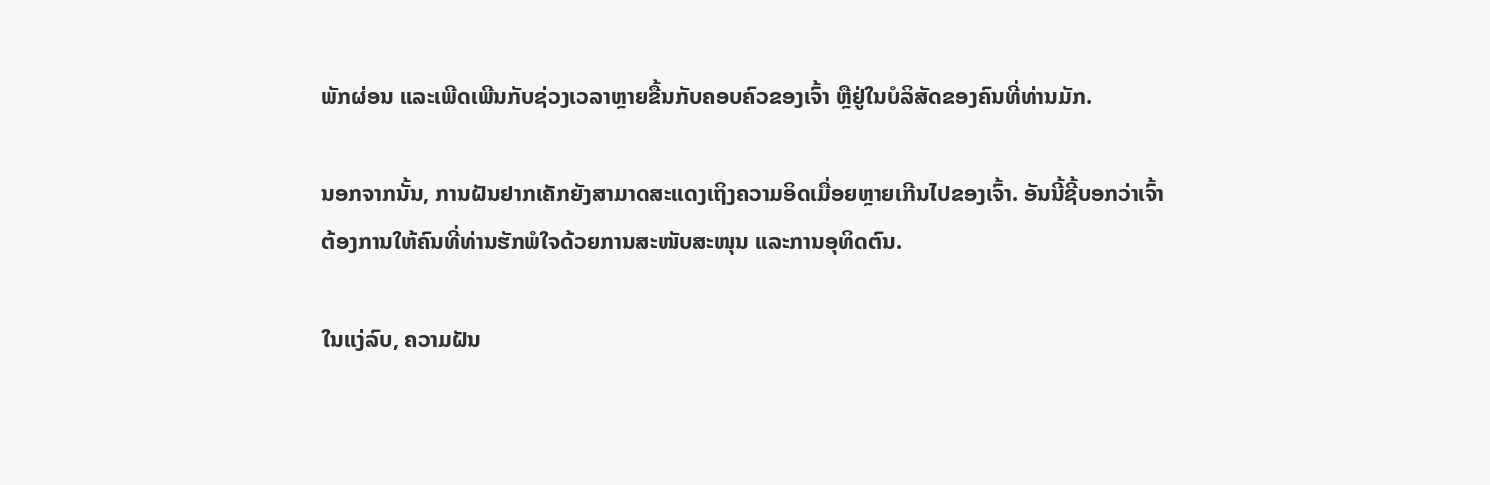ພັກຜ່ອນ ແລະເພີດເພີນກັບຊ່ວງເວລາຫຼາຍຂື້ນກັບຄອບຄົວຂອງເຈົ້າ ຫຼືຢູ່ໃນບໍລິສັດຂອງຄົນທີ່ທ່ານມັກ.

ນອກຈາກນັ້ນ, ການຝັນຢາກເຄັກຍັງສາມາດສະແດງເຖິງຄວາມອິດເມື່ອຍຫຼາຍເກີນໄປຂອງເຈົ້າ. ອັນນີ້ຊີ້ບອກວ່າເຈົ້າຕ້ອງການໃຫ້ຄົນທີ່ທ່ານຮັກພໍໃຈດ້ວຍການສະໜັບສະໜຸນ ແລະການອຸທິດຕົນ.

ໃນແງ່ລົບ, ຄວາມຝັນ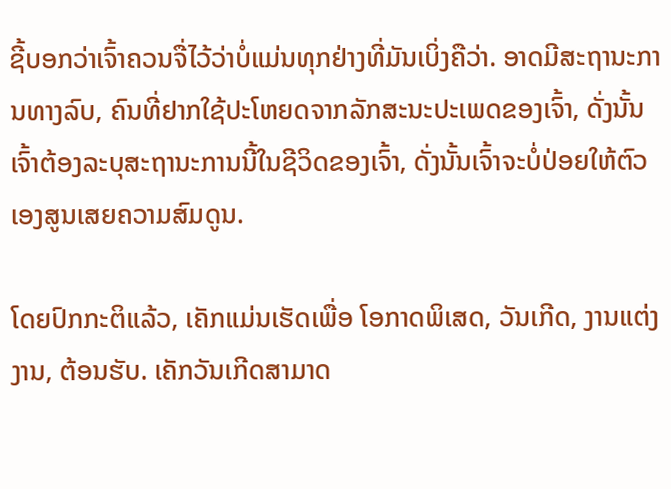ຊີ້ບອກວ່າເຈົ້າຄວນຈື່ໄວ້ວ່າບໍ່ແມ່ນທຸກຢ່າງທີ່ມັນເບິ່ງຄືວ່າ. ອາດມີສະຖານະການທາງລົບ, ຄົນທີ່ຢາກໃຊ້ປະໂຫຍດຈາກລັກສະນະປະເພດຂອງເຈົ້າ, ດັ່ງນັ້ນເຈົ້າຕ້ອງລະບຸສະຖານະການນີ້ໃນຊີວິດຂອງເຈົ້າ, ດັ່ງນັ້ນເຈົ້າຈະບໍ່ປ່ອຍໃຫ້ຕົວເອງສູນເສຍຄວາມສົມດູນ.

ໂດຍປົກກະຕິແລ້ວ, ເຄັກແມ່ນເຮັດເພື່ອ ໂອກາດພິເສດ, ວັນເກີດ, ງານແຕ່ງງານ, ຕ້ອນຮັບ. ເຄັກວັນເກີດສາມາດ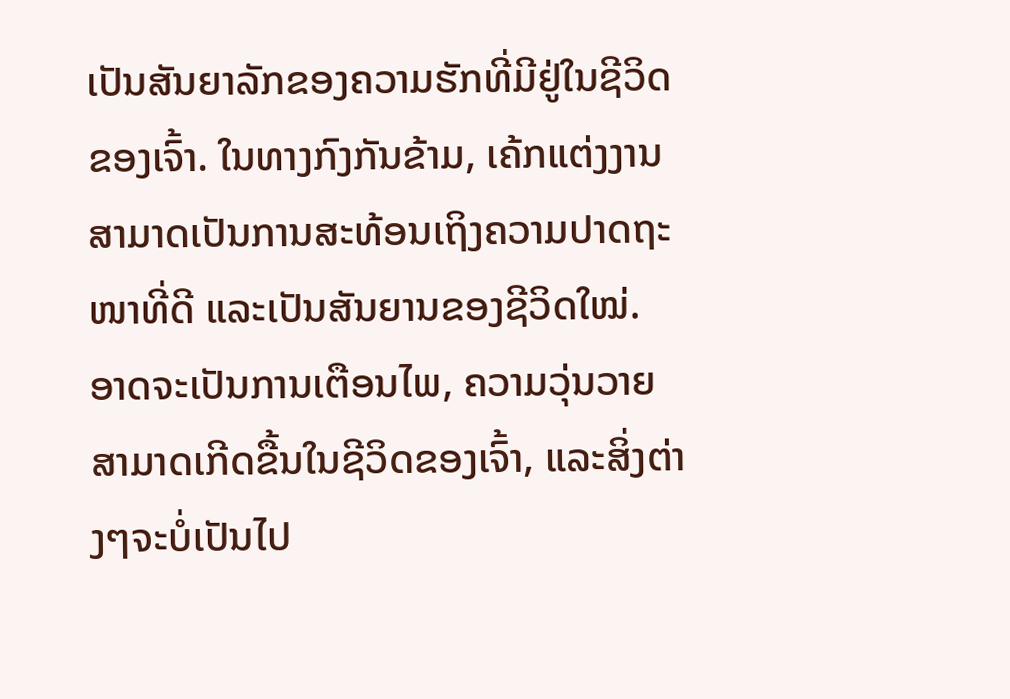ເປັນສັນຍາລັກຂອງຄວາມຮັກທີ່ມີຢູ່ໃນຊີວິດຂອງເຈົ້າ. ໃນທາງກົງກັນຂ້າມ, ເຄ້ກແຕ່ງງານສາມາດເປັນການສະທ້ອນເຖິງຄວາມປາດຖະໜາທີ່ດີ ແລະເປັນສັນຍານຂອງຊີວິດໃໝ່. ອາດຈະເປັນການເຕືອນໄພ, ຄວາມວຸ່ນວາຍສາມາດເກີດຂື້ນໃນຊີວິດຂອງເຈົ້າ, ແລະສິ່ງຕ່າງໆຈະບໍ່ເປັນໄປ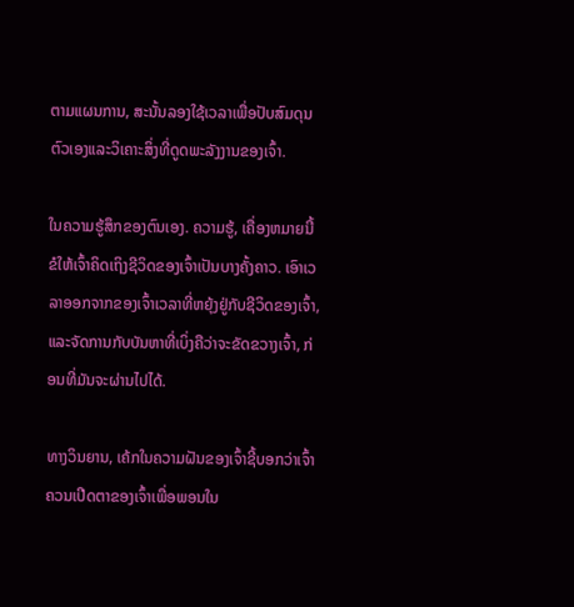ຕາມແຜນການ, ສະນັ້ນລອງໃຊ້ເວລາເພື່ອປັບສົມດຸນຕົວເອງແລະວິເຄາະສິ່ງທີ່ດູດພະລັງງານຂອງເຈົ້າ.

ໃນຄວາມຮູ້ສຶກຂອງຕົນເອງ. ຄວາມຮູ້, ເຄື່ອງຫມາຍນີ້ຂໍໃຫ້ເຈົ້າຄິດເຖິງຊີວິດຂອງເຈົ້າເປັນບາງຄັ້ງຄາວ. ເອົາເວລາອອກຈາກຂອງເຈົ້າເວລາທີ່ຫຍຸ້ງຢູ່ກັບຊີວິດຂອງເຈົ້າ, ແລະຈັດການກັບບັນຫາທີ່ເບິ່ງຄືວ່າຈະຂັດຂວາງເຈົ້າ, ກ່ອນທີ່ມັນຈະຜ່ານໄປໄດ້.

ທາງວິນຍານ, ເຄ້ກໃນຄວາມຝັນຂອງເຈົ້າຊີ້ບອກວ່າເຈົ້າຄວນເປີດຕາຂອງເຈົ້າເພື່ອພອນໃນ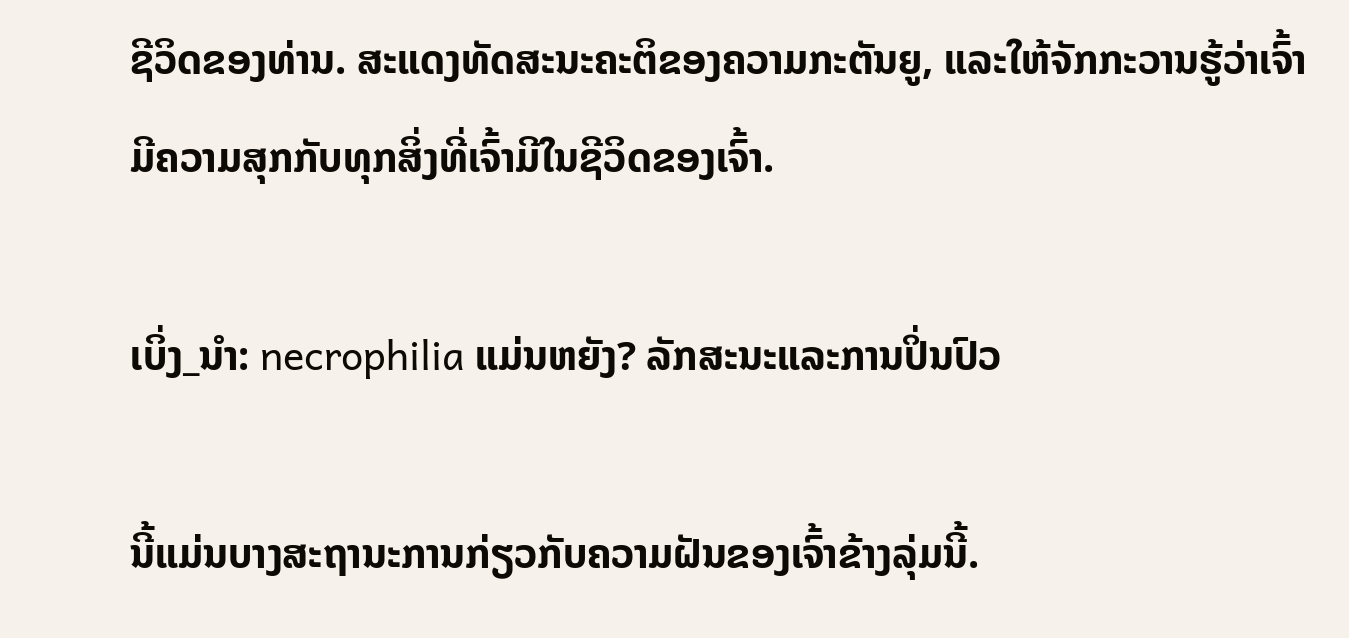ຊີວິດຂອງທ່ານ. ສະແດງທັດສະນະຄະຕິຂອງຄວາມກະຕັນຍູ, ແລະໃຫ້ຈັກກະວານຮູ້ວ່າເຈົ້າມີຄວາມສຸກກັບທຸກສິ່ງທີ່ເຈົ້າມີໃນຊີວິດຂອງເຈົ້າ.

ເບິ່ງ_ນຳ: necrophilia ແມ່ນຫຍັງ? ລັກສະນະແລະການປິ່ນປົວ

ນີ້ແມ່ນບາງສະຖານະການກ່ຽວກັບຄວາມຝັນຂອງເຈົ້າຂ້າງລຸ່ມນີ້.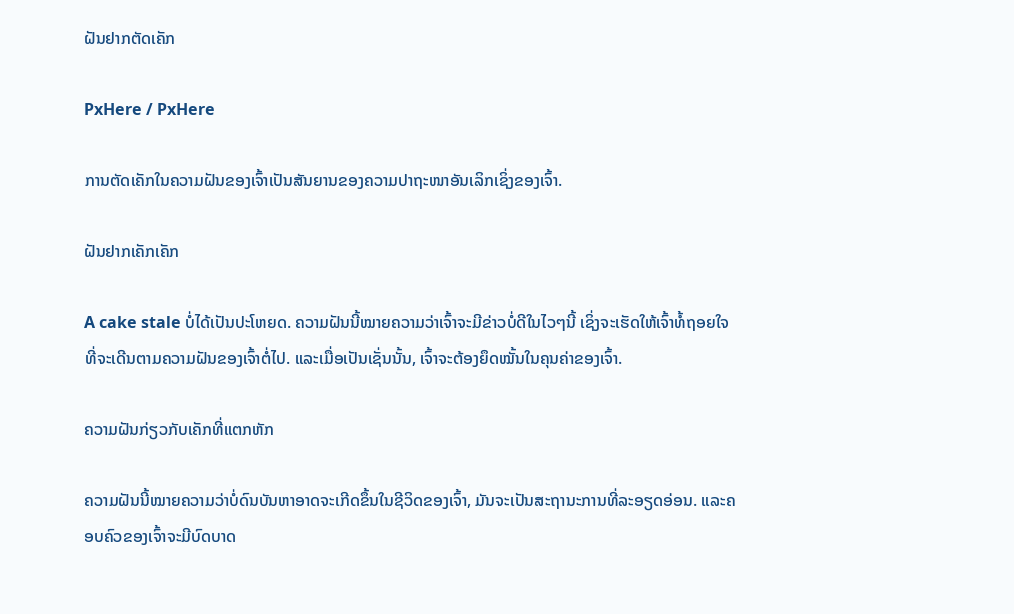ຝັນຢາກຕັດເຄັກ

PxHere / PxHere

ການຕັດເຄັກໃນຄວາມຝັນຂອງເຈົ້າເປັນສັນຍານຂອງຄວາມປາຖະໜາອັນເລິກເຊິ່ງຂອງເຈົ້າ.

ຝັນຢາກເຄັກເຄັກ

A cake stale ບໍ່ໄດ້ເປັນປະໂຫຍດ. ຄວາມຝັນນີ້ໝາຍຄວາມວ່າເຈົ້າຈະມີຂ່າວບໍ່ດີໃນໄວໆນີ້ ເຊິ່ງຈະເຮັດໃຫ້ເຈົ້າທໍ້ຖອຍໃຈທີ່ຈະເດີນຕາມຄວາມຝັນຂອງເຈົ້າຕໍ່ໄປ. ແລະເມື່ອເປັນເຊັ່ນນັ້ນ, ເຈົ້າຈະຕ້ອງຍຶດໝັ້ນໃນຄຸນຄ່າຂອງເຈົ້າ.

ຄວາມຝັນກ່ຽວກັບເຄັກທີ່ແຕກຫັກ

ຄວາມຝັນນີ້ໝາຍຄວາມວ່າບໍ່ດົນບັນຫາອາດຈະເກີດຂຶ້ນໃນຊີວິດຂອງເຈົ້າ, ມັນຈະເປັນສະຖານະການທີ່ລະອຽດອ່ອນ. ແລະຄອບຄົວຂອງເຈົ້າຈະມີບົດບາດ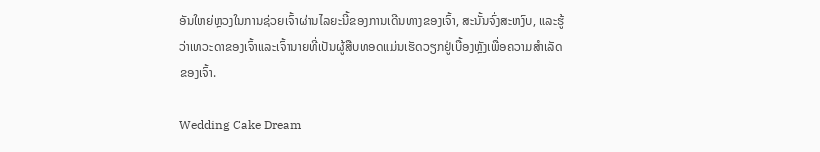ອັນໃຫຍ່ຫຼວງໃນການຊ່ວຍເຈົ້າຜ່ານໄລຍະນີ້ຂອງການເດີນທາງຂອງເຈົ້າ, ສະນັ້ນຈົ່ງສະຫງົບ, ແລະຮູ້ວ່າເທວະດາຂອງເຈົ້າແລະເຈົ້ານາຍທີ່ເປັນຜູ້ສືບທອດແມ່ນເຮັດວຽກຢູ່ເບື້ອງຫຼັງເພື່ອຄວາມສໍາເລັດຂອງເຈົ້າ.

Wedding Cake Dream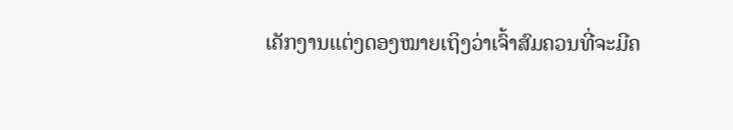ເຄັກງານແຕ່ງດອງໝາຍເຖິງວ່າເຈົ້າສົມຄວນທີ່ຈະມີຄ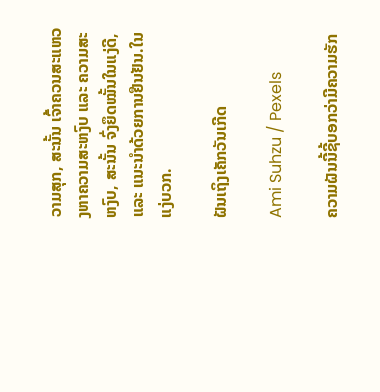ວາມສຸກ, ສະນັ້ນ ເຈົ້າຄວນສະແຫວງຫາຄວາມສະຫງົບ ແລະ ຄວາມສະຫງົບ, ສະນັ້ນ ຈົ່ງຍຶດໝັ້ນໃນແງ່ດີ, ແລະ ແນະນຳດ້ວຍການຢືນຢັນ.ໃນແງ່ບວກ.

ຝັນເຖິງເຄັກວັນເກີດ

Ami Suhzu / Pexels

ຄວາມຝັນນີ້ຊີ້ບອກວ່າມີຄວາມຮັກ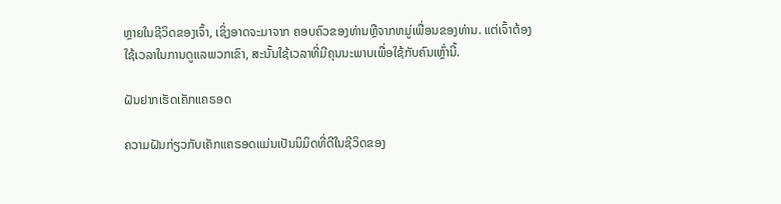ຫຼາຍໃນຊີວິດຂອງເຈົ້າ, ເຊິ່ງອາດຈະມາຈາກ ຄອບຄົວຂອງທ່ານຫຼືຈາກຫມູ່ເພື່ອນຂອງທ່ານ. ແຕ່ເຈົ້າຕ້ອງໃຊ້ເວລາໃນການດູແລພວກເຂົາ, ສະນັ້ນໃຊ້ເວລາທີ່ມີຄຸນນະພາບເພື່ອໃຊ້ກັບຄົນເຫຼົ່ານີ້.

ຝັນຢາກເຮັດເຄັກແຄຣອດ

ຄວາມຝັນກ່ຽວກັບເຄັກແຄຣອດແມ່ນເປັນນິມິດທີ່ດີໃນຊີວິດຂອງ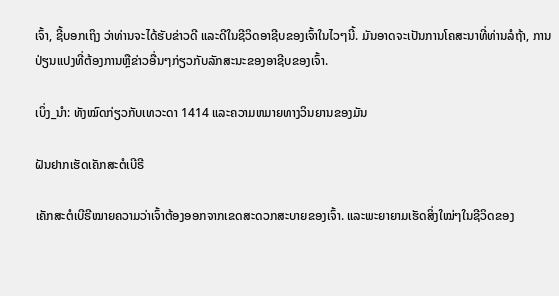ເຈົ້າ, ຊີ້ບອກເຖິງ ວ່າທ່ານຈະໄດ້ຮັບຂ່າວດີ ແລະດີໃນຊີວິດອາຊີບຂອງເຈົ້າໃນໄວໆນີ້. ມັນອາດຈະເປັນການໂຄສະນາທີ່ທ່ານລໍຖ້າ, ການປ່ຽນແປງທີ່ຕ້ອງການຫຼືຂ່າວອື່ນໆກ່ຽວກັບລັກສະນະຂອງອາຊີບຂອງເຈົ້າ.

ເບິ່ງ_ນຳ: ທັງໝົດກ່ຽວກັບເທວະດາ 1414 ແລະຄວາມຫມາຍທາງວິນຍານຂອງມັນ

ຝັນຢາກເຮັດເຄັກສະຕໍເບີຣີ

ເຄັກສະຕໍເບີຣີໝາຍຄວາມວ່າເຈົ້າຕ້ອງອອກຈາກເຂດສະດວກສະບາຍຂອງເຈົ້າ. ແລະພະຍາຍາມເຮັດສິ່ງໃໝ່ໆໃນຊີວິດຂອງ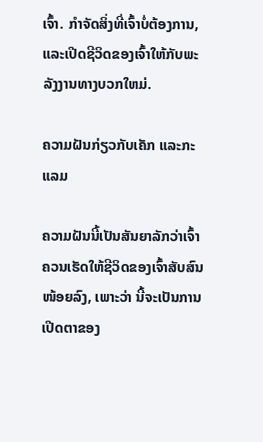ເຈົ້າ. ກໍາຈັດສິ່ງທີ່ເຈົ້າບໍ່ຕ້ອງການ, ແລະເປີດຊີວິດຂອງເຈົ້າໃຫ້ກັບພະລັງງານທາງບວກໃຫມ່.

ຄວາມຝັນກ່ຽວກັບເຄັກ ແລະກະແລມ

ຄວາມຝັນນີ້ເປັນສັນຍາລັກວ່າເຈົ້າຄວນເຮັດໃຫ້ຊີວິດຂອງເຈົ້າສັບສົນໜ້ອຍລົງ, ເພາະວ່າ ນີ້ຈະເປັນການເປີດຕາຂອງ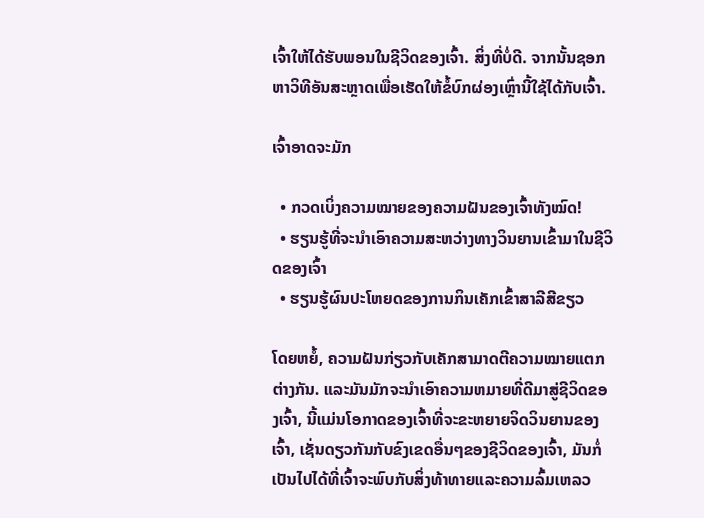ເຈົ້າໃຫ້ໄດ້ຮັບພອນໃນຊີວິດຂອງເຈົ້າ. ສິ່ງທີ່ບໍ່ດີ. ຈາກນັ້ນຊອກຫາວິທີອັນສະຫຼາດເພື່ອເຮັດໃຫ້ຂໍ້ບົກຜ່ອງເຫຼົ່ານີ້ໃຊ້ໄດ້ກັບເຈົ້າ.

ເຈົ້າອາດຈະມັກ

  • ກວດເບິ່ງຄວາມໝາຍຂອງຄວາມຝັນຂອງເຈົ້າທັງໝົດ!
  • ຮຽນຮູ້ທີ່ຈະນໍາເອົາຄວາມສະຫວ່າງທາງວິນຍານເຂົ້າມາໃນຊີວິດຂອງເຈົ້າ
  • ຮຽນຮູ້ຜົນປະໂຫຍດຂອງການກິນເຄັກເຂົ້າສາລີສີຂຽວ

ໂດຍຫຍໍ້, ຄວາມຝັນກ່ຽວກັບເຄັກສາມາດຕີຄວາມໝາຍແຕກຕ່າງກັນ. ແລະມັນມັກຈະນໍາເອົາຄວາມຫມາຍທີ່ດີມາສູ່ຊີວິດຂອງເຈົ້າ, ນີ້ແມ່ນໂອກາດຂອງເຈົ້າທີ່ຈະຂະຫຍາຍຈິດວິນຍານຂອງເຈົ້າ, ເຊັ່ນດຽວກັນກັບຂົງເຂດອື່ນໆຂອງຊີວິດຂອງເຈົ້າ, ມັນກໍ່ເປັນໄປໄດ້ທີ່ເຈົ້າຈະພົບກັບສິ່ງທ້າທາຍແລະຄວາມລົ້ມເຫລວ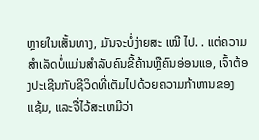ຫຼາຍໃນເສັ້ນທາງ, ມັນຈະບໍ່ງ່າຍສະ ເໝີ ໄປ. . ແຕ່ຄວາມສໍາເລັດບໍ່ແມ່ນສໍາລັບຄົນຂີ້ຄ້ານຫຼືຄົນອ່ອນແອ, ເຈົ້າຕ້ອງປະເຊີນກັບຊີວິດທີ່ເຕັມໄປດ້ວຍຄວາມກ້າຫານຂອງແຊ້ມ, ແລະຈື່ໄວ້ສະເຫມີວ່າ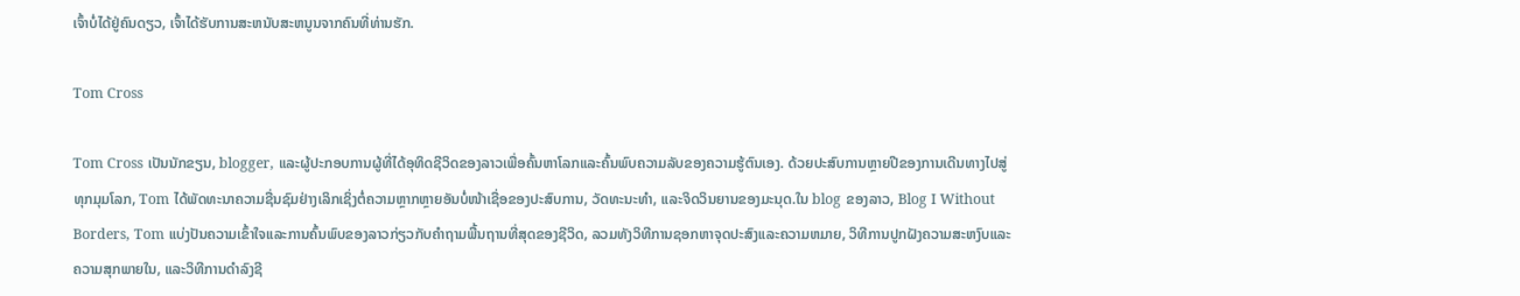ເຈົ້າບໍ່ໄດ້ຢູ່ຄົນດຽວ, ເຈົ້າໄດ້ຮັບການສະຫນັບສະຫນູນຈາກຄົນທີ່ທ່ານຮັກ.

Tom Cross

Tom Cross ເປັນນັກຂຽນ, blogger, ແລະຜູ້ປະກອບການຜູ້ທີ່ໄດ້ອຸທິດຊີວິດຂອງລາວເພື່ອຄົ້ນຫາໂລກແລະຄົ້ນພົບຄວາມລັບຂອງຄວາມຮູ້ຕົນເອງ. ດ້ວຍປະສົບການຫຼາຍປີຂອງການເດີນທາງໄປສູ່ທຸກມຸມໂລກ, Tom ໄດ້ພັດທະນາຄວາມຊື່ນຊົມຢ່າງເລິກເຊິ່ງຕໍ່ຄວາມຫຼາກຫຼາຍອັນບໍ່ໜ້າເຊື່ອຂອງປະສົບການ, ວັດທະນະທຳ, ແລະຈິດວິນຍານຂອງມະນຸດ.ໃນ blog ຂອງລາວ, Blog I Without Borders, Tom ແບ່ງປັນຄວາມເຂົ້າໃຈແລະການຄົ້ນພົບຂອງລາວກ່ຽວກັບຄໍາຖາມພື້ນຖານທີ່ສຸດຂອງຊີວິດ, ລວມທັງວິທີການຊອກຫາຈຸດປະສົງແລະຄວາມຫມາຍ, ວິທີການປູກຝັງຄວາມສະຫງົບແລະຄວາມສຸກພາຍໃນ, ແລະວິທີການດໍາລົງຊີ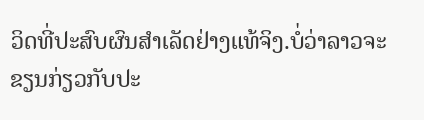ວິດທີ່ປະສົບຜົນສໍາເລັດຢ່າງແທ້ຈິງ.ບໍ່ວ່າລາວຈະຂຽນກ່ຽວກັບປະ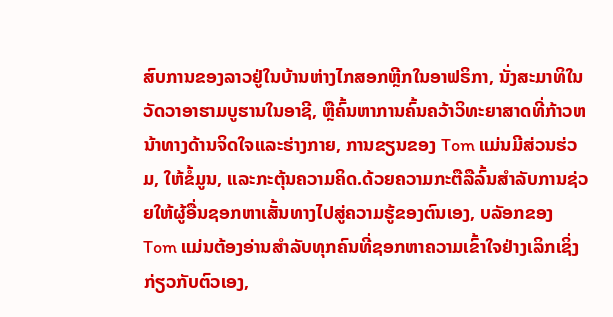ສົບການຂອງລາວຢູ່ໃນບ້ານຫ່າງໄກສອກຫຼີກໃນອາຟຣິກາ, ນັ່ງສະມາທິໃນວັດວາອາຮາມບູຮານໃນອາຊີ, ຫຼືຄົ້ນຫາການຄົ້ນຄວ້າວິທະຍາສາດທີ່ກ້າວຫນ້າທາງດ້ານຈິດໃຈແລະຮ່າງກາຍ, ການຂຽນຂອງ Tom ແມ່ນມີສ່ວນຮ່ວມ, ໃຫ້ຂໍ້ມູນ, ແລະກະຕຸ້ນຄວາມຄິດ.ດ້ວຍຄວາມກະຕືລືລົ້ນສໍາລັບການຊ່ວຍໃຫ້ຜູ້ອື່ນຊອກຫາເສັ້ນທາງໄປສູ່ຄວາມຮູ້ຂອງຕົນເອງ, ບລັອກຂອງ Tom ແມ່ນຕ້ອງອ່ານສໍາລັບທຸກຄົນທີ່ຊອກຫາຄວາມເຂົ້າໃຈຢ່າງເລິກເຊິ່ງກ່ຽວກັບຕົວເອງ,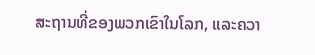ສະຖານທີ່ຂອງພວກເຂົາໃນໂລກ, ແລະຄວາ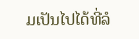ມເປັນໄປໄດ້ທີ່ລໍ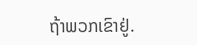ຖ້າພວກເຂົາຢູ່.